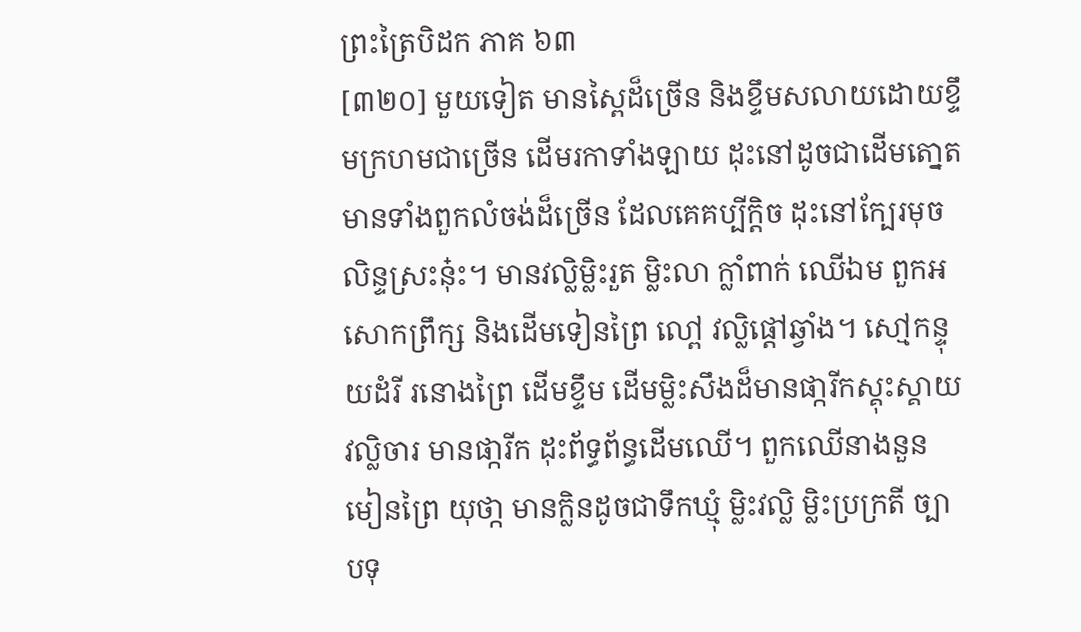ព្រះត្រៃបិដក ភាគ ៦៣
[៣២០] មួយទៀត មានសៃ្ពដ៏ច្រើន និងខ្ទឹមសលាយដោយខ្ទឹមក្រហមជាច្រើន ដើមរកាទាំងឡាយ ដុះនៅដូចជាដើមតោ្នត មានទាំងពួកលំចង់ដ៏ច្រើន ដែលគេគប្បីក្តិច ដុះនៅក្បែរមុចលិន្ទស្រះនុ៎ះ។ មានវលិ្លម្លិះរួត ម្លិះលា ក្លាំពាក់ ឈើឯម ពួកអសោកព្រឹក្ស និងដើមទៀនព្រៃ លៅ្ព វលិ្លផ្តៅឆ្វាំង។ សៅ្មកន្ទុយដំរី រនោងព្រៃ ដើមខ្ទឹម ដើមម្លិះសឹងដ៏មានផា្ករីកស្គុះស្គាយ វលិ្លចារ មានផា្ករីក ដុះព័ទ្ធព័ន្ធដើមឈើ។ ពួកឈើនាងនួន មៀនព្រៃ យុថា្ក មានក្លិនដូចជាទឹកឃ្មុំ ម្លិះវលិ្ល ម្លិះប្រក្រតី ច្បា បទុ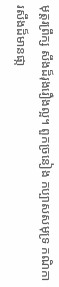មុត្តរព្រឹក្ស សឹងដ៏រុងរឿងល្អ។ ពួកច្រនៀង កប្បាសសមុទ្រ កណិការសឹងដ៏មានផា្ក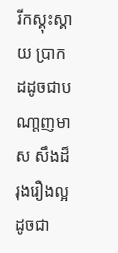រីកស្គុះស្គាយ បា្រកដដូចជាបណា្តញមាស សឹងដ៏រុងរឿងល្អ ដូចជា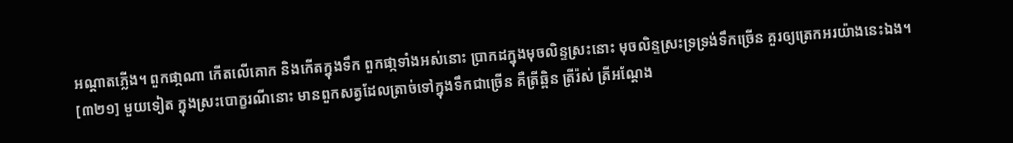អណ្តាតភ្លើង។ ពួកផា្កណា កើតលើគោក និងកើតក្នុងទឹក ពួកផា្កទាំងអស់នោះ ប្រាកដក្នុងមុចលិន្ទស្រះនោះ មុចលិន្ទស្រះទ្រទ្រង់ទឹកច្រើន គួរឲ្យត្រេកអរយ៉ាងនេះឯង។
[៣២១] មួយទៀត ក្នុងស្រះបោក្ខរណីនោះ មានពួកសត្វដែលត្រាច់ទៅក្នុងទឹកជាច្រើន គឺត្រីឆ្ពិន ត្រីរ៉ស់ ត្រីអណ្តែង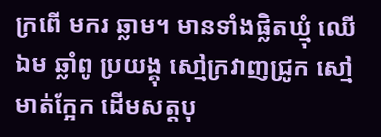ក្រពើ មករ ឆ្លាម។ មានទាំងផ្លិតឃ្មុំ ឈើឯម ឆ្លាំពូ ប្រយង្គុ សៅ្មក្រវាញជ្រូក សៅ្មមាត់កែ្អក ដើមសត្តបុ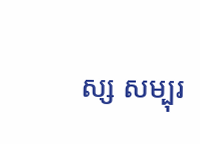ស្ស សម្បុរ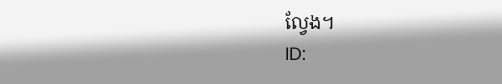លែ្វង។
ID: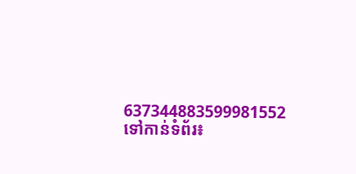637344883599981552
ទៅកាន់ទំព័រ៖